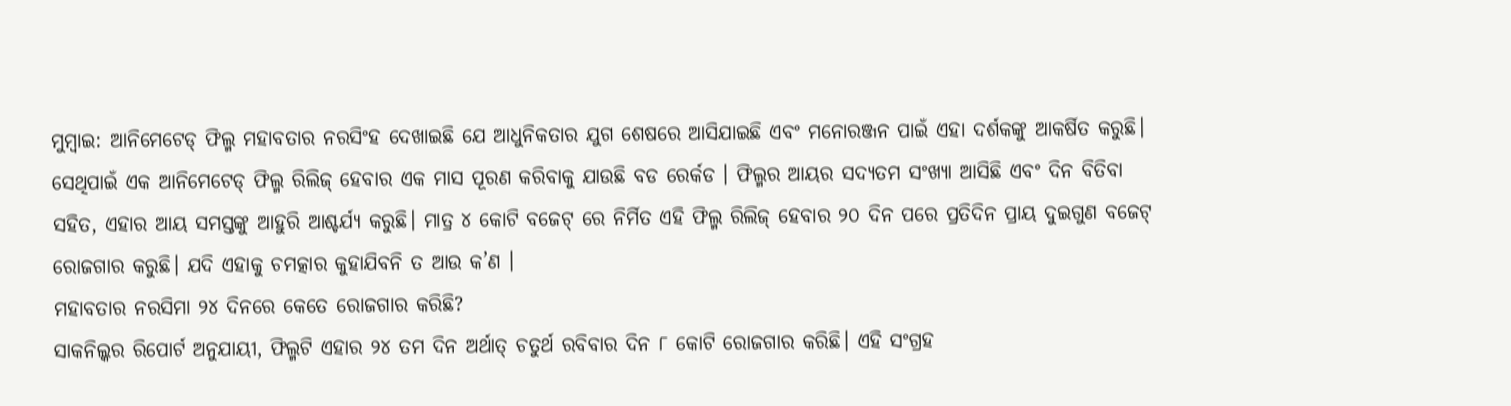ମୁମ୍ୱାଇ: ଆନିମେଟେଡ୍ ଫିଲ୍ମ ମହାବତାର ନରସିଂହ ଦେଖାଇଛି ଯେ ଆଧୁନିକତାର ଯୁଗ ଶେଷରେ ଆସିଯାଇଛି ଏବଂ ମନୋରଞ୍ଜନ ପାଇଁ ଏହା ଦର୍ଶକଙ୍କୁ ଆକର୍ଷିତ କରୁଛି। ସେଥିପାଇଁ ଏକ ଆନିମେଟେଡ୍ ଫିଲ୍ମ ରିଲିଜ୍ ହେବାର ଏକ ମାସ ପୂରଣ କରିବାକୁ ଯାଉଛି ବଡ ରେର୍କଡ । ଫିଲ୍ମର ଆୟର ସଦ୍ୟତମ ସଂଖ୍ୟା ଆସିଛି ଏବଂ ଦିନ ବିତିବା ସହିତ, ଏହାର ଆୟ ସମସ୍ତଙ୍କୁ ଆହୁରି ଆଶ୍ଚର୍ଯ୍ୟ କରୁଛି। ମାତ୍ର ୪ କୋଟି ବଜେଟ୍ ରେ ନିର୍ମିତ ଏହି ଫିଲ୍ମ ରିଲିଜ୍ ହେବାର ୨୦ ଦିନ ପରେ ପ୍ରତିଦିନ ପ୍ରାୟ ଦୁଇଗୁଣ ବଜେଟ୍ ରୋଜଗାର କରୁଛି। ଯଦି ଏହାକୁ ଚମତ୍କାର କୁହାଯିବନି ତ ଆଉ କ’ଣ ।
ମହାବତାର ନରସିମା ୨୪ ଦିନରେ କେତେ ରୋଜଗାର କରିଛି?
ସାକନିଲ୍କର ରିପୋର୍ଟ ଅନୁଯାୟୀ, ଫିଲ୍ମଟି ଏହାର ୨୪ ତମ ଦିନ ଅର୍ଥାତ୍ ଚତୁର୍ଥ ରବିବାର ଦିନ ୮ କୋଟି ରୋଜଗାର କରିଛି। ଏହି ସଂଗ୍ରହ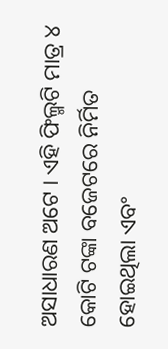ଅସାଧାରଣ ଅଟେ । ଏହି ଫିଲ୍ମଟି ମାତ୍ର ୪ କୋଟି ଟଙ୍କା ବଜେଟରେ ନିର୍ମିତ ହୋଇଥିଲା ଏବଂ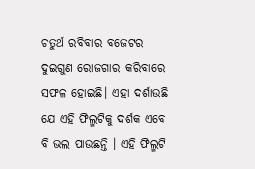ଚତୁର୍ଥ ରବିବାର ବଜେଟର ଦୁଇଗୁଣ ରୋଜଗାର କରିବାରେ ସଫଳ ହୋଇଛି। ଏହା ଦର୍ଶାଉଛି ଯେ ଏହି ଫିଲ୍ମଟିକୁ ଦର୍ଶକ ଏବେ ବି ଭଲ ପାଉଛନ୍ତି । ଏହି ଫିଲ୍ମଟି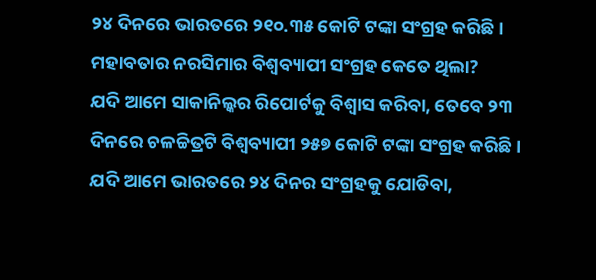୨୪ ଦିନରେ ଭାରତରେ ୨୧୦.୩୫ କୋଟି ଟଙ୍କା ସଂଗ୍ରହ କରିଛି।
ମହାବତାର ନରସିମାର ବିଶ୍ୱବ୍ୟାପୀ ସଂଗ୍ରହ କେତେ ଥିଲା?
ଯଦି ଆମେ ସାକାନିଲ୍କର ରିପୋର୍ଟକୁ ବିଶ୍ୱାସ କରିବା, ତେବେ ୨୩ ଦିନରେ ଚଳଚ୍ଚିତ୍ରଟି ବିଶ୍ୱବ୍ୟାପୀ ୨୫୭ କୋଟି ଟଙ୍କା ସଂଗ୍ରହ କରିଛି। ଯଦି ଆମେ ଭାରତରେ ୨୪ ଦିନର ସଂଗ୍ରହକୁ ଯୋଡିବା,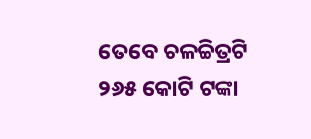ତେବେ ଚଳଚ୍ଚିତ୍ରଟି ୨୬୫ କୋଟି ଟଙ୍କା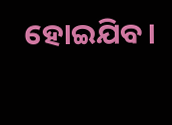ହୋଇଯିବ।